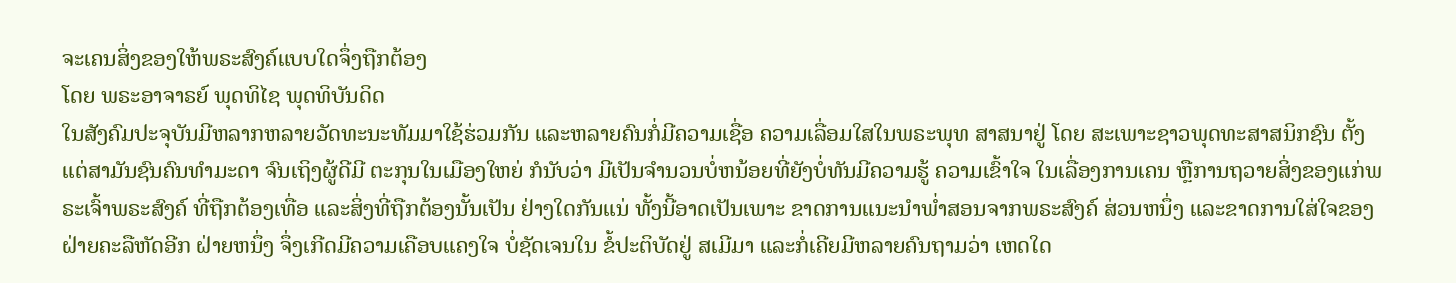ຈະເຄນສິ່ງຂອງໃຫ້ພຣະສົງຄ໌ແບບໃດຈຶ່ງຖືກຕ້ອງ
ໂດຍ ພຣະອາຈາຣຍ໌ ພຸດທິໄຊ ພຸດທິບັນດິດ
ໃນສັງຄົມປະຈຸບັນມີຫລາກຫລາຍວັດທະນະທັມມາໃຊ້ຮ່ວມກັນ ແລະຫລາຍຄົນກໍ່ມີຄວາມເຊື່ອ ຄວາມເລື່ອມໃສໃນພຣະພຸທ ສາສນາຢູ່ ໂດຍ ສະເພາະຊາວພຸດທະສາສນິກຊົນ ຕັ້ງແຕ່ສາມັນຊົນຄົນທຳມະດາ ຈົນເຖິງຜູ້ດີມີ ຕະກຸນໃນເມືອງໃຫຍ່ ກໍນັບວ່າ ມີເປັນຈຳນວນບໍ່ຫນ້ອຍທີ່ຍັງບໍ່ທັນມີຄວາມຮູ້ ຄວາມເຂົ້າໃຈ ໃນເລື່ອງການເຄນ ຫຼືການຖວາຍສິ່ງຂອງແກ່ພຣະເຈົ້າພຣະສົງຄ໌ ທີ່ຖືກຕ້ອງເທື່ອ ແລະສິ່ງທີ່ຖືກຕ້ອງນັ້ນເປັນ ຢ່າງໃດກັນແນ່ ທັ້ງນີ້ອາດເປັນເພາະ ຂາດການແນະນຳພໍ່າສອນຈາກພຣະສົງຄ໌ ສ່ວນຫນຶ່ງ ແລະຂາດການໃສ່ໃຈຂອງ ຝ່າຍຄະລືຫັດອີກ ຝ່າຍຫນຶ່ງ ຈຶ່ງເກີດມີຄວາມເຄືອບແຄງໃຈ ບໍ່ຊັດເຈນໃນ ຂໍ້ປະຕິບັດຢູ່ ສເມີມາ ແລະກໍ່ເຄີຍມີຫລາຍຄົນຖາມວ່າ ເຫດໃດ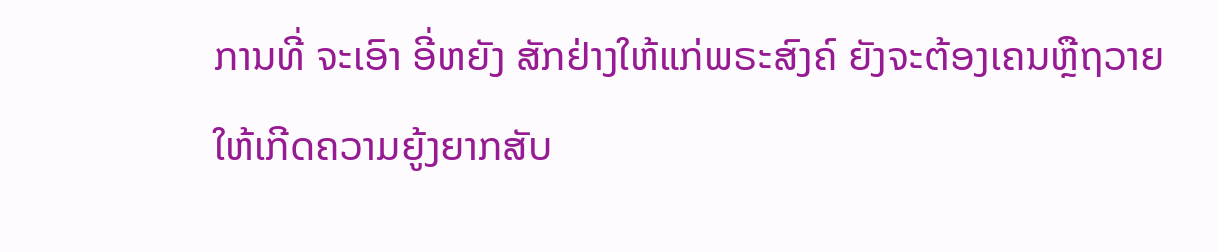ການທີ່ ຈະເອົາ ອີ່ຫຍັງ ສັກຢ່າງໃຫ້ແກ່ພຣະສົງຄ໌ ຍັງຈະຕ້ອງເຄນຫຼືຖວາຍ ໃຫ້ເກີດຄວາມຍູ້ງຍາກສັບ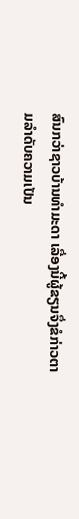ສົນກວ່າຊາວບ້ານທຳມະດາ ເລື່ອງນີ້ຜູ້ຂຽນຈຶ່ງຂໍກ່າວຕາມລຳດັບຄວາມເປັນ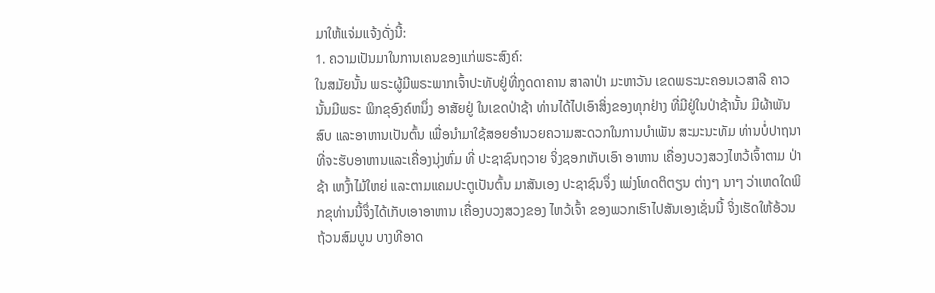ມາໃຫ້ແຈ່ມແຈ້ງດັ່ງນີ້:
1. ຄວາມເປັນມາໃນການເຄນຂອງແກ່ພຣະສົງຄ໌:
ໃນສມັຍນັ້ນ ພຣະຜູ້ມີພຣະພາກເຈົ້າປະທັບຢູ່ທີ່ກູດດາຄານ ສາລາປ່າ ມະຫາວັນ ເຂດພຣະນະຄອນເວສາລີ ຄາວນັ້ນມີພຣະ ພິກຂຸອົງຄ໌ຫນຶ່ງ ອາສັຍຢູ່ ໃນເຂດປ່າຊ້າ ທ່ານໄດ້ໄປເອົາສິ່ງຂອງທຸກຢ່າງ ທີ່ມີຢູ່ໃນປ່າຊ້ານັ້ນ ມີຜ້າພັນສົບ ແລະອາຫານເປັນຕົ້ນ ເພື່ອນຳມາໃຊ້ສອຍອຳນວຍຄວາມສະດວກໃນການບຳເພັນ ສະມະນະທັມ ທ່ານບໍ່ປາຖນາທີ່ຈະຮັບອາຫານແລະເຄື່ອງນຸ່ງຫົ່ມ ທີ່ ປະຊາຊົນຖວາຍ ຈິ່ງຊອກເກັບເອົາ ອາຫານ ເຄື່ອງບວງສວງໄຫວ້ເຈົ້າຕາມ ປ່າຊ້າ ເຫງົ້າໄມ້ໃຫຍ່ ແລະຕາມແຄມປະຕູເປັນຕົ້ນ ມາສັນເອງ ປະຊາຊົນຈຶ່ງ ເພ່ງໂທດຕິຕຽນ ຕ່າງໆ ນາໆ ວ່າເຫດໃດພິກຂຸທ່ານນີ້ຈຶ່ງໄດ້ເກັບເອາອາຫານ ເຄື່ອງບວງສວງຂອງ ໄຫວ້ເຈົ້າ ຂອງພວກເຮົາໄປສັນເອງເຊັ່ນນີ້ ຈິ່ງເຮັດໃຫ້ອ້ວນ ຖ້ວນສົມບູນ ບາງທີອາດ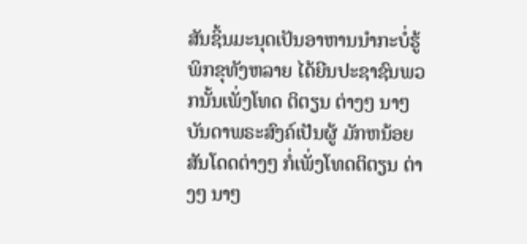ສັນຊິ້ນມະນຸດເປັນອາຫານນຳກະບໍ່ຮູ້ ພິກຂຸທັງຫລາຍ ໄດ້ຍີນປະຊາຊົນພວກນັ້ນເພັ່ງໂທດ ຕິຕຽນ ຕ່າງໆ ນາໆ ບັນດາພຣະສົງຄ໌ເປັນຜູ້ ມັກຫນ້ອຍສັນໂດດຕ່າງໆ ກໍ່ເພັ່ງໂທດຕິຕຽນ ຕ່າງໆ ນາໆ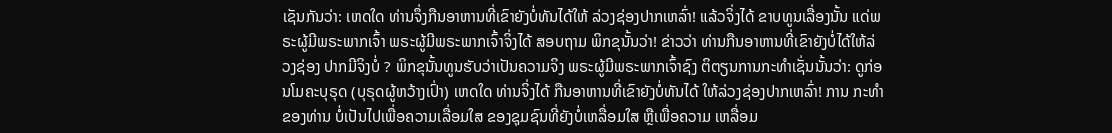ເຊັນກັນວ່າ: ເຫດໃດ ທ່ານຈຶ່ງກືນອາຫານທີ່ເຂົາຍັງບໍ່ທັນໄດ້ໃຫ້ ລ່ວງຊ່ອງປາກເຫລົ່າ! ແລ້ວຈິ່ງໄດ້ ຂາບທູນເລື່ອງນັ້ນ ແດ່ພຣະຜູ້ມີພຣະພາກເຈົ້າ ພຣະຜູ້ມີພຣະພາກເຈົ້າຈິ່ງໄດ້ ສອບຖາມ ພິກຂຸນັ້ນວ່າ! ຂ່າວວ່າ ທ່ານກືນອາຫານທີ່ເຂົາຍັງບໍ່ໄດ້ໃຫ້ລ່ວງຊ່ອງ ປາກມີຈິງບໍ່ ? ພິກຂຸນັ້ນທູນຮັບວ່າເປັນຄວາມຈິງ ພຣະຜູ້ມີພຣະພາກເຈົ້າຊົງ ຕິຕຽນການກະທຳເຊັ່ນນັ້ນວ່າ: ດູກ່ອນໂມຄະບຸຣຸດ (ບຸຣຸດຜູ້ຫວ້າງເປົ່າ) ເຫດໃດ ທ່ານຈິ່ງໄດ້ ກືນອາຫານທີ່ເຂົາຍັງບໍ່ທັນໄດ້ ໃຫ້ລ່ວງຊ່ອງປາກເຫລົ່າ! ການ ກະທຳຂອງທ່ານ ບໍ່ເປັນໄປເພື່ອຄວາມເລື່ອມໃສ ຂອງຊຸມຊົນທີ່ຍັງບໍ່ເຫລື່ອມໃສ ຫຼືເພື່ອຄວາມ ເຫລື່ອມ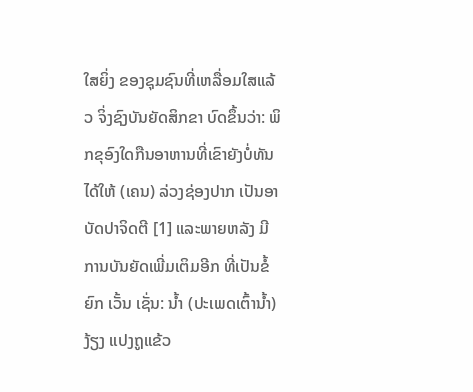ໃສຍິ່ງ ຂອງຊຸມຊົນທີ່ເຫລື່ອມໃສແລ້ວ ຈິ່ງຊົງບັນຍັດສິກຂາ ບົດຂຶ້ນວ່າ: ພິກຂຸອົງໃດກືນອາຫານທີ່ເຂົາຍັງບໍ່ທັນໄດ້ໃຫ້ (ເຄນ) ລ່ວງຊ່ອງປາກ ເປັນອາບັດປາຈິດຕີ [1] ແລະພາຍຫລັງ ມີການບັນຍັດເພີ່ມເຕິມອີກ ທີ່ເປັນຂໍ້ຍົກ ເວັ້ນ ເຊັ່ນ: ນ້ຳ (ປະເພດເຕົ້ານ້ຳ) ງ້ຽງ ແປງຖູແຂ້ວ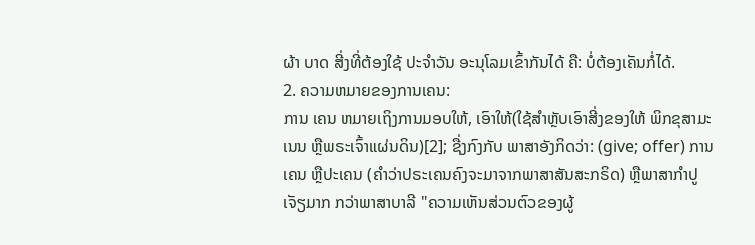ຜ້າ ບາດ ສີ່ງທີ່ຕ້ອງໃຊ້ ປະຈຳວັນ ອະນຸໂລມເຂົ້າກັນໄດ້ ຄື: ບໍ່ຕ້ອງເຄັນກໍ່ໄດ້.
2. ຄວາມຫມາຍຂອງການເຄນ:
ການ ເຄນ ຫມາຍເຖິງການມອບໃຫ້, ເອົາໃຫ້(ໃຊ້ສຳຫຼັບເອົາສີ່ງຂອງໃຫ້ ພິກຂຸສາມະເນນ ຫຼືພຣະເຈົ້າແຜ່ນດິນ)[2]; ຊື່ງກົງກັບ ພາສາອັງກິດວ່າ: (give; offer) ການເຄນ ຫຼືປະເຄນ (ຄຳວ່າປຣະເຄນຄົງຈະມາຈາກພາສາສັນສະກຣິດ) ຫຼືພາສາກຳປູເຈັຽມາກ ກວ່າພາສາບາລີ "ຄວາມເຫັນສ່ວນຕົວຂອງຜູ້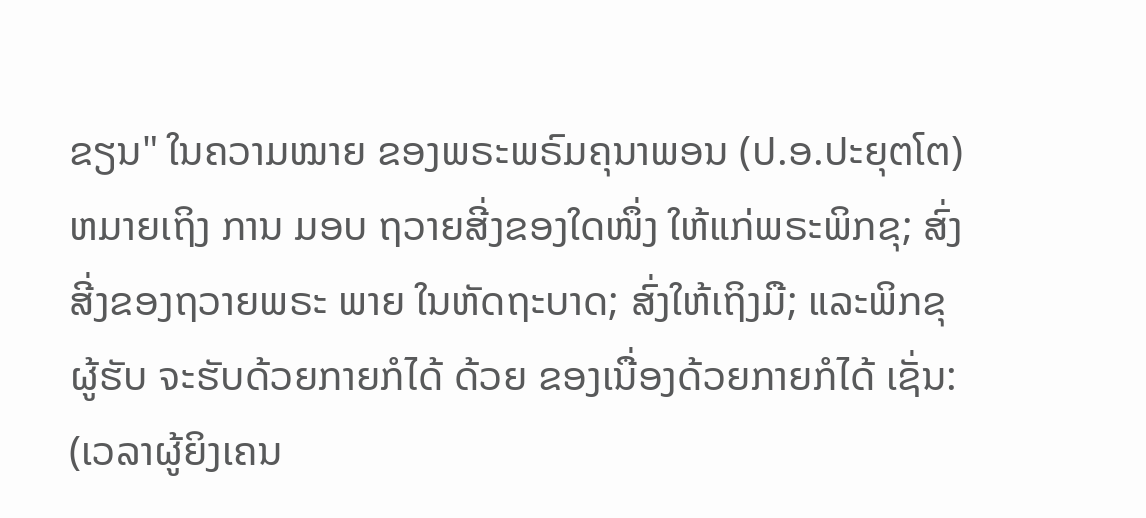ຂຽນ" ໃນຄວາມໝາຍ ຂອງພຣະພຣົມຄຸນາພອນ (ປ.ອ.ປະຍຸຕໂຕ) ຫມາຍເຖິງ ການ ມອບ ຖວາຍສີ່ງຂອງໃດໜຶ່ງ ໃຫ້ແກ່ພຣະພິກຂຸ; ສົ່ງສີ່ງຂອງຖວາຍພຣະ ພາຍ ໃນຫັດຖະບາດ; ສົ່ງໃຫ້ເຖິງມື; ແລະພິກຂຸ ຜູ້ຮັບ ຈະຮັບດ້ວຍກາຍກໍໄດ້ ດ້ວຍ ຂອງເນື່ອງດ້ວຍກາຍກໍໄດ້ ເຊັ່ນ: (ເວລາຜູ້ຍິງເຄນ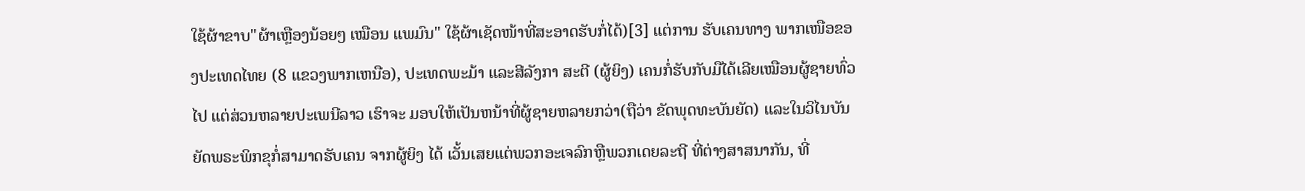ໃຊ້ຜ້າຂາບ"ຜ້າເຫຼືອງນ້ອຍໆ ເໝືອນ ແພມົນ" ໃຊ້ຜ້າເຊັດໜ້າທີ່ສະອາດຮັບກໍ່ໄດ້)[3] ແຕ່ການ ຮັບເຄນທາງ ພາກເໜືອຂອງປະເທດໄທຍ (8 ແຂວງພາກເຫນືອ), ປະເທດພະມ້າ ແລະສີລັງກາ ສະຕີ (ຜູ້ຍິງ) ເຄນກໍ່ຮັບກັບມືໄດ້ເລີຍເໝືອນຜູ້ຊາຍທົ່ວໄປ ແຕ່ສ່ວນຫລາຍປະເພນີລາວ ເຮົາຈະ ມອບໃຫ້ເປັນຫນ້າທີ່ຜູ້ຊາຍຫລາຍກວ່າ(ຖືວ່າ ຂັດພຸດທະບັນຍັດ) ແລະໃນວິໄນບັນຍັດພຣະພິກຂຸກໍ່ສາມາດຮັບເຄນ ຈາກຜູ້ຍິງ ໄດ້ ເວັ້ນເສຍແຕ່ພວກອະເຈລົກຫຼືພວກເດຍລະຖີ ທີ່ຕ່າງສາສນາກັນ, ທີ່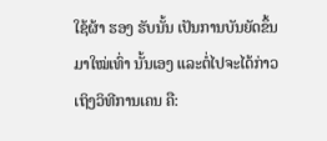ໃຊ້ຜ້າ ຮອງ ຮັບນັ້ນ ເປັນການບັນຍັດຂຶ້ນມາໃໝ່ເທົ່າ ນັ້ນເອງ ແລະຕໍ່ໄປຈະໄດ້ກ່າວ ເຖິງວິທີການເຄນ ຄື: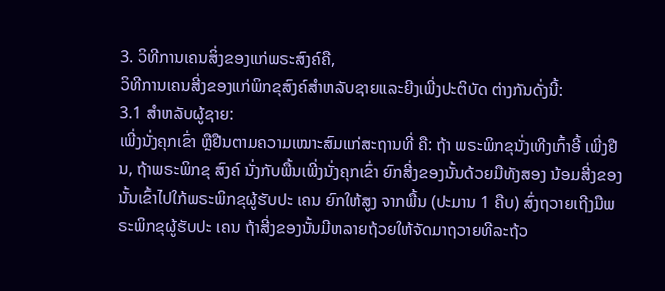3. ວິທີການເຄນສິ່ງຂອງແກ່ພຣະສົງຄ໌ຄື,
ວິທີການເຄນສີ່ງຂອງແກ່ພິກຂຸສົງຄ໌ສຳຫລັບຊາຍແລະຍີງເພີ່ງປະຕິບັດ ຕ່າງກັນດັ່ງນີ້:
3.1 ສໍາຫລັບຜູ້ຊາຍ:
ເພີ່ງນັ່ງຄຸກເຂົ່າ ຫຼືຢືນຕາມຄວາມເໝາະສົມແກ່ສະຖານທີ່ ຄື: ຖ້າ ພຣະພິກຂຸນັ່ງເທີງເກົ້າອີ້ ເພີ່ງຢືນ, ຖ້າພຣະພິກຂຸ ສົງຄ໌ ນັ່ງກັບພື້ນເພີ່ງນັ່ງຄຸກເຂົ່າ ຍົກສີ່ງຂອງນັ້ນດ້ວຍມືທັງສອງ ນ້ອມສີ່ງຂອງນັ້ນເຂົ້າໄປໃກ້ພຣະພິກຂຸຜູ້ຮັບປະ ເຄນ ຍົກໃຫ້ສູງ ຈາກພື້ນ (ປະມານ 1 ຄືບ) ສົ່ງຖວາຍເຖີງມືພຣະພິກຂຸຜູ້ຮັບປະ ເຄນ ຖ້າສີ່ງຂອງນັ້ນມີຫລາຍຖ້ວຍໃຫ້ຈັດມາຖວາຍທີລະຖ້ວ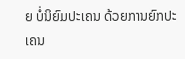ຍ ບໍ່ນິຍົມປະເຄນ ດ້ວຍການຍົກປະເຄນ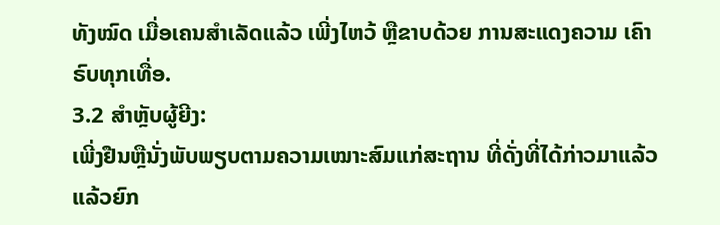ທັງໝົດ ເມື່ອເຄນສຳເລັດແລ້ວ ເພີ່ງໄຫວ້ ຫຼືຂາບດ້ວຍ ການສະແດງຄວາມ ເຄົາຣົບທຸກເທື່ອ.
3.2 ສໍາຫຼັບຜູ້ຍີງ:
ເພີ່ງຢືນຫຼືນັ່ງພັບພຽບຕາມຄວາມເໝາະສົມແກ່ສະຖານ ທີ່ດັ່ງທີ່ໄດ້ກ່າວມາແລ້ວ ແລ້ວຍົກ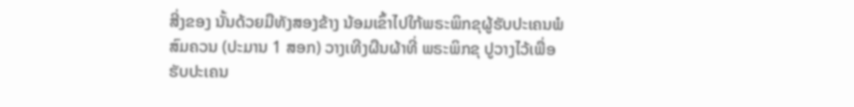ສີ່ງຂອງ ນັ້ນດ້ວຍມືທັງສອງຂ້າງ ນ້ອມເຂົ້າໄປໃກ້ພຣະພິກຂຸຜູ້ຮັບປະເຄນພໍສົມຄວນ (ປະມານ 1 ສອກ) ວາງເທີງຜືນຜ້າທີ່ ພຣະພິກຂຸ ປູວາງໄວ້ເພື່ອຮັບປະເຄນ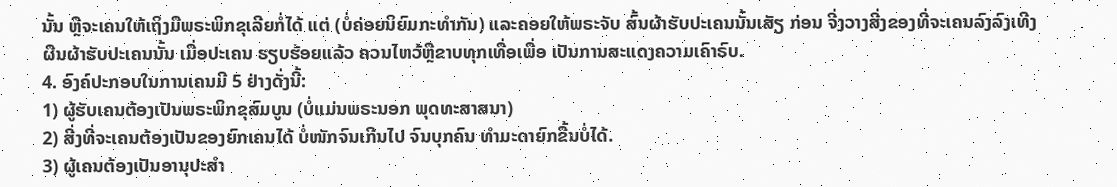ນັ້ນ ຫຼືຈະເຄນໃຫ້ເຖິງມືພຣະພິກຂຸເລີຍກໍ່ໄດ້ ແຕ່ (ບໍ່ຄ່ອຍນິຍົມກະທຳກັນ) ແລະຄອຍໃຫ້ພຣະຈັບ ສົ້ນຜ້າຮັບປະເຄນນັ້ນເສັຽ ກ່ອນ ຈີ່ງວາງສີ່ງຂອງທີ່ຈະເຄນລົງລົງເທີງຜືນຜ້າຮັບປະເຄນນັ້ນ ເມື່ອປະເຄນ ຮຽບຮ້ອຍແລ້ວ ຄວນໄຫວ້ຫຼືຂາບທຸກເທື່ອເພື່ອ ເປັນການສະແດງຄວາມເຄົາຣົບ.
4. ອົງຄ໌ປະກອບໃນການເຄນມີ 5 ຢ່າງດັ່ງນີ້:
1) ຜູ້ຮັບເຄນຕ້ອງເປັນພຣະພິກຂຸສົມບູນ (ບໍ່ແມ່ນພຣະນອກ ພຸດທະສາສນາ)
2) ສີ່ງທີ່ຈະເຄນຕ້ອງເປັນຂອງຍົກເຄນໄດ້ ບໍ່ໜັກຈົນເກີນໄປ ຈົນບຸກຄົນ ທຳມະດາຍົກຂື້ນບໍ່ໄດ້.
3) ຜູ້ເຄນຕ້ອງເປັນອານຸປະສໍາ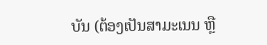ບັນ (ຕ້ອງເປັນສາມະເນນ ຫຼື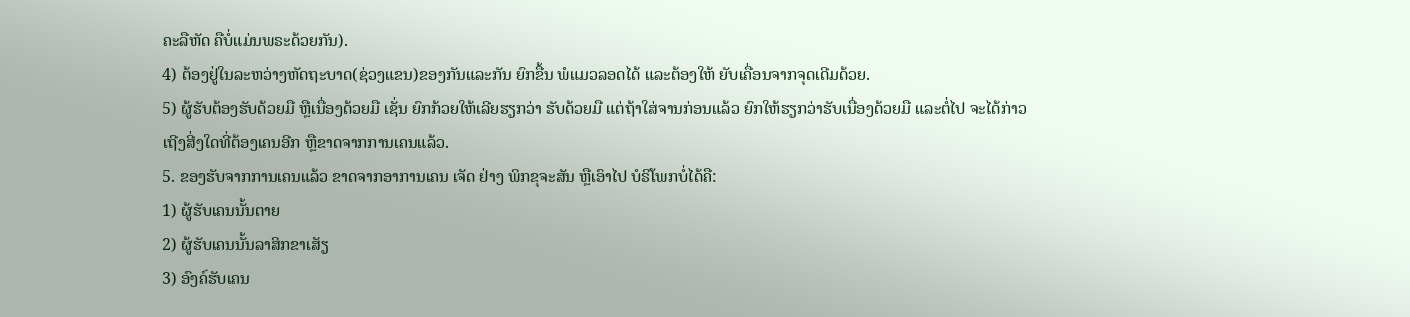ຄະລືຫັດ ຄືບໍ່ແມ່ນພຣະດ້ວຍກັນ).
4) ຕ້ອງຢູ່ໃນລະຫວ່າງຫັດຖະບາດ(ຊ່ວງແຂນ)ຂອງກັນແລະກັນ ຍົກຂື້ນ ພໍແມວລອດໄດ້ ແລະຕ້ອງໃຫ້ ຍັບເຄື່ອນຈາກຈຸດເດີມດ້ວຍ.
5) ຜູ້ຮັບຕ້ອງຮັບດ້ວຍມື ຫຼືເນື່ອງດ້ວຍມື ເຊັ່ນ ຍົກກ້ວຍໃຫ້ເລີຍຮຽກວ່າ ຮັບດ້ວຍມື ແຕ່ຖ້າໃສ່ຈານກ່ອນແລ້ວ ຍົກໃຫ້ຮຽກວ່າຮັບເນື່ອງດ້ວຍມື ແລະຕໍ່ໄປ ຈະໄດ້ກ່າວເຖີງສີ່ງໃດທີ່ຕ້ອງເຄນອີກ ຫຼືຂາດຈາກການເຄນແລ້ວ.
5. ຂອງຮັບຈາກການເຄນແລ້ວ ຂາດຈາກອາການເຄນ ເຈັດ ຢ່າງ ພິກຂຸຈະສັນ ຫຼືເອົາໄປ ບໍຣິໂພກບໍ່ໄດ້ຄື:
1) ຜູ້ຮັບເຄນນັ້ນຕາຍ
2) ຜູ້ຮັບເຄນນັ້ນລາສິກຂາເສັຽ
3) ອົງຄ໌ຮັບເຄນ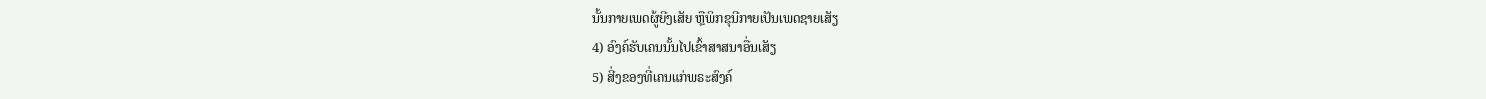ນັ້ນກາຍເພດຜູ້ຍີງເສັຍ ຫຼືພິກຂຸນີກາຍເປັນເພດຊາຍເສັຽ
4) ອົງຄ໌ຮັບເຄນນັ້ນໄປເຂົ້າສາສນາອື່ນເສັຽ
5) ສີ່ງຂອງທີ່ເຄນແກ່ພຣະສົງຄ໌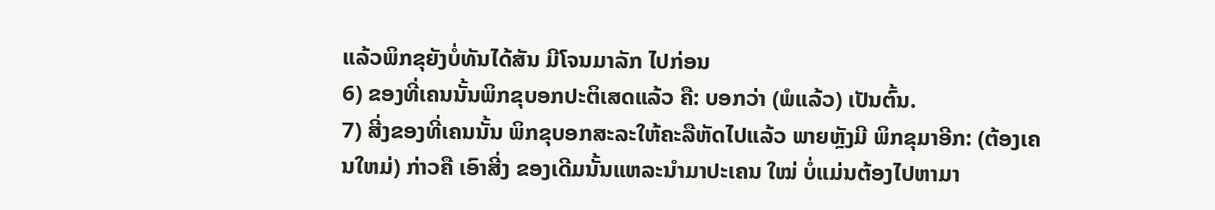ແລ້ວພິກຂຸຍັງບໍ່ທັນໄດ້ສັນ ມີໂຈນມາລັກ ໄປກ່ອນ
6) ຂອງທີ່ເຄນນັ້ນພິກຂຸບອກປະຕິເສດແລ້ວ ຄື: ບອກວ່າ (ພໍແລ້ວ) ເປັນຕົ້ນ.
7) ສີ່ງຂອງທີ່ເຄນນັ້ນ ພິກຂຸບອກສະລະໃຫ້ຄະລືຫັດໄປແລ້ວ ພາຍຫຼັງມີ ພິກຂຸມາອີກ: (ຕ້ອງເຄນໃຫມ່) ກ່າວຄື ເອົາສີ່ງ ຂອງເດີມນັ້ນແຫລະນຳມາປະເຄນ ໃໝ່ ບໍ່ແມ່ນຕ້ອງໄປຫາມາ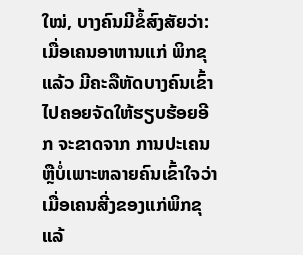ໃໝ່, ບາງຄົນມີຂໍ້ສົງສັຍວ່າ: ເມື່ອເຄນອາຫານແກ່ ພິກຂຸແລ້ວ ມີຄະລືຫັດບາງຄົນເຂົ້າໄປຄອຍຈັດໃຫ້ຮຽບຮ້ອຍອີກ ຈະຂາດຈາກ ການປະເຄນ ຫຼືບໍ່ເພາະຫລາຍຄົນເຂົ້າໃຈວ່າ ເມື່ອເຄນສີ່ງຂອງແກ່ພິກຂຸແລ້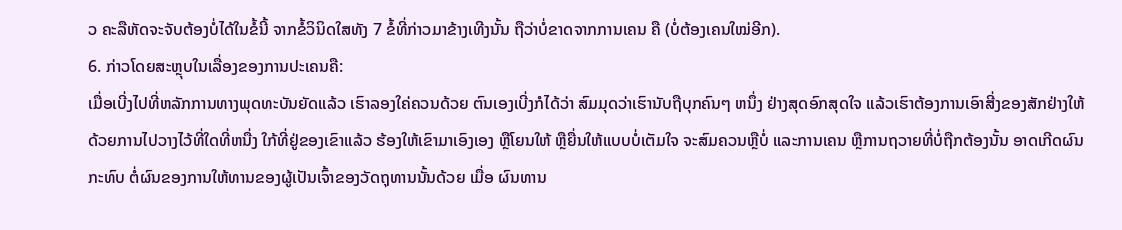ວ ຄະລືຫັດຈະຈັບຕ້ອງບໍ່ໄດ້ໃນຂໍ້ນີ້ ຈາກຂໍ້ວິນິດໃສທັງ 7 ຂໍ້ທີ່ກ່າວມາຂ້າງເທີງນັ້ນ ຖືວ່າບໍ່ຂາດຈາກການເຄນ ຄື (ບໍ່ຕ້ອງເຄນໃໝ່ອີກ).
6. ກ່າວໂດຍສະຫຼຸບໃນເລື່ອງຂອງການປະເຄນຄື:
ເມື່ອເບີ່ງໄປທີ່ຫລັກການທາງພຸດທະບັນຍັດແລ້ວ ເຮົາລອງໃຄ່ຄວນດ້ວຍ ຕົນເອງເບີ່ງກໍໄດ້ວ່າ ສົມມຸດວ່າເຮົານັບຖືບຸກຄົນໆ ຫນຶ່ງ ຢ່າງສຸດອົກສຸດໃຈ ແລ້ວເຮົາຕ້ອງການເອົາສີ່ງຂອງສັກຢ່າງໃຫ້ ດ້ວຍການໄປວາງໄວ້ທີ່ໃດທີ່ຫນື່ງ ໃກ້ທີ່ຢູ່ຂອງເຂົາແລ້ວ ຮ້ອງໃຫ້ເຂົາມາເອົງເອງ ຫຼືໂຍນໃຫ້ ຫຼືຍື່ນໃຫ້ແບບບໍ່ເຕັມໃຈ ຈະສົມຄວນຫຼືບໍ່ ແລະການເຄນ ຫຼືການຖວາຍທີ່ບໍ່ຖືກຕ້ອງນັ້ນ ອາດເກີດຜົນ ກະທົບ ຕໍ່ຜົນຂອງການໃຫ້ທານຂອງຜູ້ເປັນເຈົ້າຂອງວັດຖຸທານນັ້ນດ້ວຍ ເມື່ອ ຜົນທານ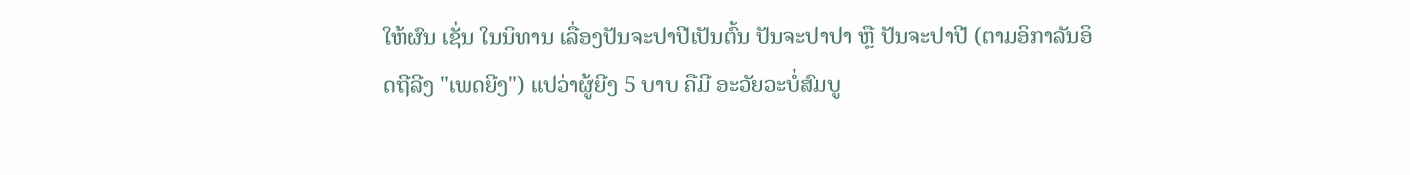ໃຫ້ຜົນ ເຊັ່ນ ໃນນິທານ ເລື່ອງປັນຈະປາປີເປັນຕົ້ນ ປັນຈະປາປາ ຫຼື ປັນຈະປາປີ (ຕາມອິກາລັນອິດຖີລີງ "ເພດຍີງ") ແປວ່າຜູ້ຍີງ 5 ບາບ ຄືມີ ອະວັຍວະບໍ່ສົມບູ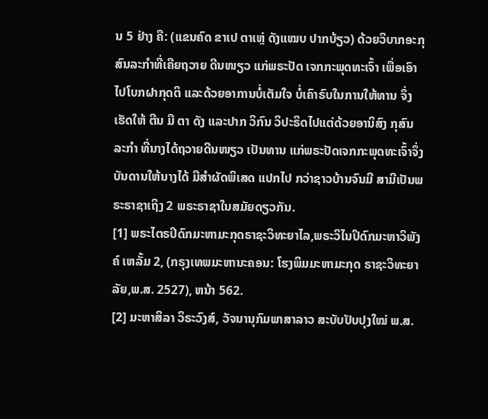ນ 5 ຢ່າງ ຄື: (ແຂນຄົດ ຂາເປ ຕາເຫຼ່ ດັງແໝບ ປາກບ້ຽວ) ດ້ວຍວິບາກອະກຸສົນລະກໍາທີ່ເຄີຍຖວາຍ ດີນໜຽວ ແກ່ພຣະປັດ ເຈກກະພຸດທະເຈົ້າ ເພື່ອເອົາໄປໂບກຝາກຸດຕິ ແລະດ້ວຍອາການບໍ່ເຕັມໃຈ ບໍ່ເຄົາຣົບໃນການໃຫ້ທານ ຈຶ່ງເຮັດໃຫ້ ຕີນ ມື ຕາ ດັງ ແລະປາກ ວິກົນ ວິປະຣິດໄປແຕ່ດ້ວຍອານິສົງ ກຸສົນລະກຳ ທີ່ນາງໄດ້ຖວາຍດີນໜຽວ ເປັນທານ ແກ່ພຣະປັດເຈກກະພຸດທະເຈົ້າຈຶ່ງບັນດານໃຫ້ນາງໄດ້ ມີສຳຜັດພິເສດ ແປກໄປ ກວ່າຊາວບ້ານຈົນມີ ສາມີເປັນພຣະຣາຊາເຖິງ 2 ພຣະຣາຊາໃນສມັຍດຽວກັນ.
[1] ພຣະໄຕຣປິດົກມະຫາມະກຸດຣາຊະວິທະຍາໄລ,ພຣະວິໄນປິດົກມະຫາວິພັງຄ໌ ເຫລັ້ມ 2, (ກຣຸງເທພມະຫານະຄອນ: ໂຮງພິມມະຫາມະກຸດ ຣາຊະວິທະຍາລັຍ,ພ.ສ. 2527), ຫນ້າ 562.
[2] ມະຫາສິລາ ວິຣະວົງສ໌, ວັຈນານຸກົມພາສາລາວ ສະບັບປັບປຸງໃໝ່ ພ.ສ.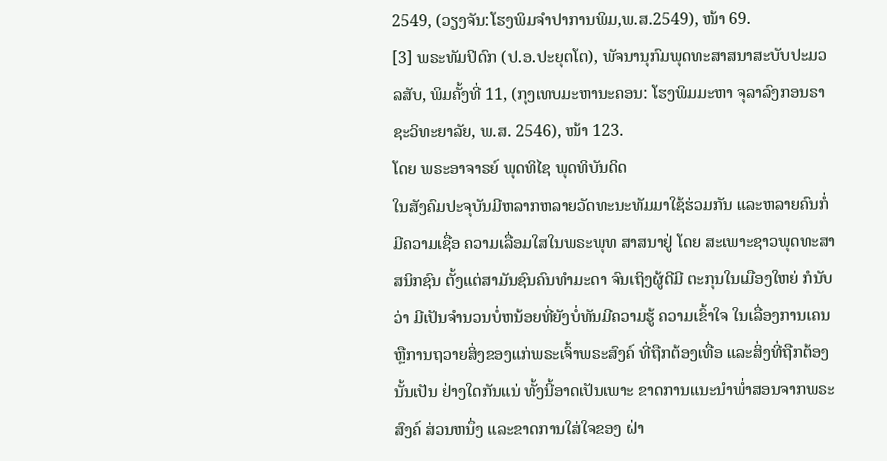2549, (ວຽງຈັນ:ໂຮງພິມຈຳປາການພິມ,ພ.ສ.2549), ໜ້າ 69.
[3] ພຣະທັມປິດົກ (ປ.ອ.ປະຍຸຕໂຕ), ພັຈນານຸກົມພຸດທະສາສນາສະບັບປະມວລສັບ, ພິມຄັ້ງທີ່ 11, (ກຸງເທບມະຫານະຄອນ: ໂຮງພິມມະຫາ ຈຸລາລົງກອນຣາຊະວິທະຍາລັຍ, ພ.ສ. 2546), ໜ້າ 123.
ໂດຍ ພຣະອາຈາຣຍ໌ ພຸດທິໄຊ ພຸດທິບັນດິດ
ໃນສັງຄົມປະຈຸບັນມີຫລາກຫລາຍວັດທະນະທັມມາໃຊ້ຮ່ວມກັນ ແລະຫລາຍຄົນກໍ່ມີຄວາມເຊື່ອ ຄວາມເລື່ອມໃສໃນພຣະພຸທ ສາສນາຢູ່ ໂດຍ ສະເພາະຊາວພຸດທະສາສນິກຊົນ ຕັ້ງແຕ່ສາມັນຊົນຄົນທຳມະດາ ຈົນເຖິງຜູ້ດີມີ ຕະກຸນໃນເມືອງໃຫຍ່ ກໍນັບວ່າ ມີເປັນຈຳນວນບໍ່ຫນ້ອຍທີ່ຍັງບໍ່ທັນມີຄວາມຮູ້ ຄວາມເຂົ້າໃຈ ໃນເລື່ອງການເຄນ ຫຼືການຖວາຍສິ່ງຂອງແກ່ພຣະເຈົ້າພຣະສົງຄ໌ ທີ່ຖືກຕ້ອງເທື່ອ ແລະສິ່ງທີ່ຖືກຕ້ອງນັ້ນເປັນ ຢ່າງໃດກັນແນ່ ທັ້ງນີ້ອາດເປັນເພາະ ຂາດການແນະນຳພໍ່າສອນຈາກພຣະສົງຄ໌ ສ່ວນຫນຶ່ງ ແລະຂາດການໃສ່ໃຈຂອງ ຝ່າ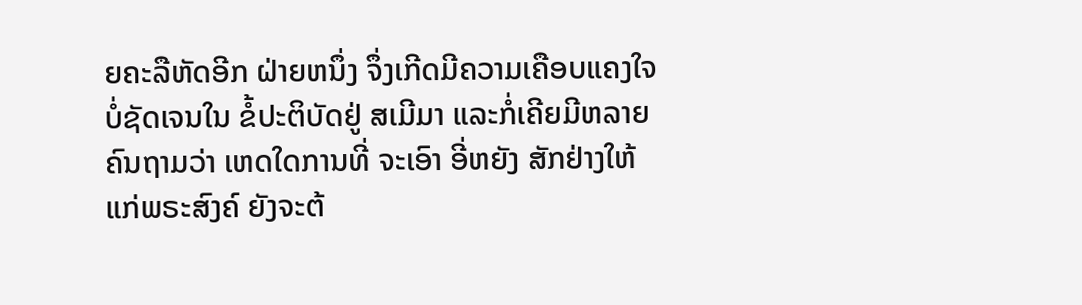ຍຄະລືຫັດອີກ ຝ່າຍຫນຶ່ງ ຈຶ່ງເກີດມີຄວາມເຄືອບແຄງໃຈ ບໍ່ຊັດເຈນໃນ ຂໍ້ປະຕິບັດຢູ່ ສເມີມາ ແລະກໍ່ເຄີຍມີຫລາຍຄົນຖາມວ່າ ເຫດໃດການທີ່ ຈະເອົາ ອີ່ຫຍັງ ສັກຢ່າງໃຫ້ແກ່ພຣະສົງຄ໌ ຍັງຈະຕ້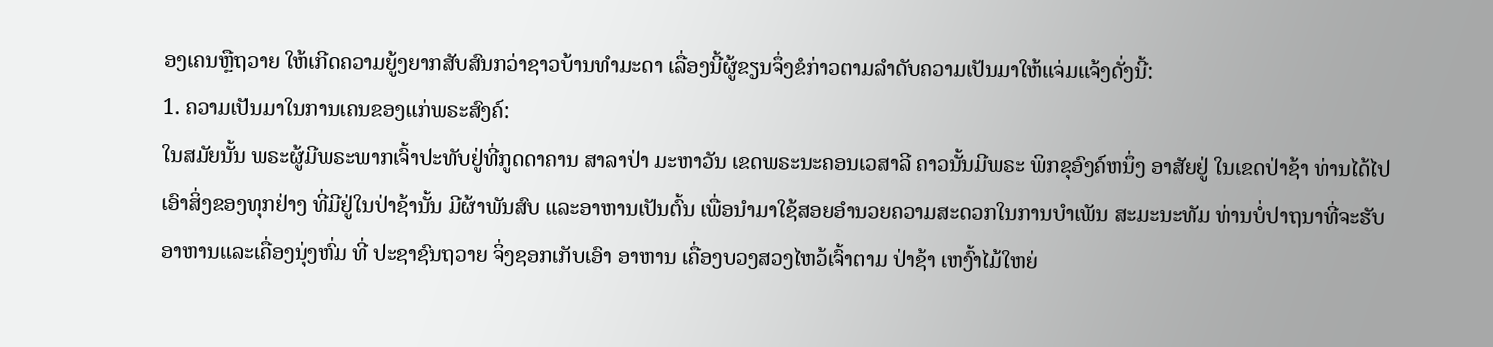ອງເຄນຫຼືຖວາຍ ໃຫ້ເກີດຄວາມຍູ້ງຍາກສັບສົນກວ່າຊາວບ້ານທຳມະດາ ເລື່ອງນີ້ຜູ້ຂຽນຈຶ່ງຂໍກ່າວຕາມລຳດັບຄວາມເປັນມາໃຫ້ແຈ່ມແຈ້ງດັ່ງນີ້:
1. ຄວາມເປັນມາໃນການເຄນຂອງແກ່ພຣະສົງຄ໌:
ໃນສມັຍນັ້ນ ພຣະຜູ້ມີພຣະພາກເຈົ້າປະທັບຢູ່ທີ່ກູດດາຄານ ສາລາປ່າ ມະຫາວັນ ເຂດພຣະນະຄອນເວສາລີ ຄາວນັ້ນມີພຣະ ພິກຂຸອົງຄ໌ຫນຶ່ງ ອາສັຍຢູ່ ໃນເຂດປ່າຊ້າ ທ່ານໄດ້ໄປເອົາສິ່ງຂອງທຸກຢ່າງ ທີ່ມີຢູ່ໃນປ່າຊ້ານັ້ນ ມີຜ້າພັນສົບ ແລະອາຫານເປັນຕົ້ນ ເພື່ອນຳມາໃຊ້ສອຍອຳນວຍຄວາມສະດວກໃນການບຳເພັນ ສະມະນະທັມ ທ່ານບໍ່ປາຖນາທີ່ຈະຮັບອາຫານແລະເຄື່ອງນຸ່ງຫົ່ມ ທີ່ ປະຊາຊົນຖວາຍ ຈິ່ງຊອກເກັບເອົາ ອາຫານ ເຄື່ອງບວງສວງໄຫວ້ເຈົ້າຕາມ ປ່າຊ້າ ເຫງົ້າໄມ້ໃຫຍ່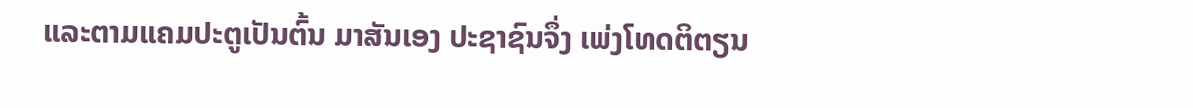ແລະຕາມແຄມປະຕູເປັນຕົ້ນ ມາສັນເອງ ປະຊາຊົນຈຶ່ງ ເພ່ງໂທດຕິຕຽນ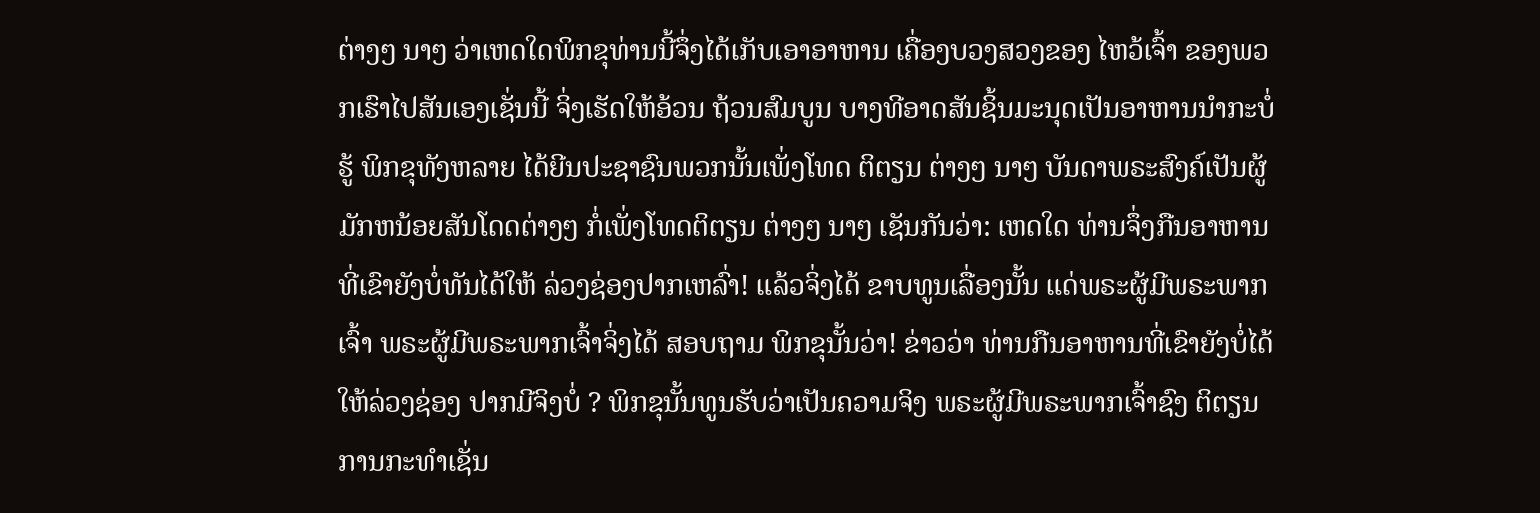ຕ່າງໆ ນາໆ ວ່າເຫດໃດພິກຂຸທ່ານນີ້ຈຶ່ງໄດ້ເກັບເອາອາຫານ ເຄື່ອງບວງສວງຂອງ ໄຫວ້ເຈົ້າ ຂອງພວກເຮົາໄປສັນເອງເຊັ່ນນີ້ ຈິ່ງເຮັດໃຫ້ອ້ວນ ຖ້ວນສົມບູນ ບາງທີອາດສັນຊິ້ນມະນຸດເປັນອາຫານນຳກະບໍ່ຮູ້ ພິກຂຸທັງຫລາຍ ໄດ້ຍີນປະຊາຊົນພວກນັ້ນເພັ່ງໂທດ ຕິຕຽນ ຕ່າງໆ ນາໆ ບັນດາພຣະສົງຄ໌ເປັນຜູ້ ມັກຫນ້ອຍສັນໂດດຕ່າງໆ ກໍ່ເພັ່ງໂທດຕິຕຽນ ຕ່າງໆ ນາໆ ເຊັນກັນວ່າ: ເຫດໃດ ທ່ານຈຶ່ງກືນອາຫານທີ່ເຂົາຍັງບໍ່ທັນໄດ້ໃຫ້ ລ່ວງຊ່ອງປາກເຫລົ່າ! ແລ້ວຈິ່ງໄດ້ ຂາບທູນເລື່ອງນັ້ນ ແດ່ພຣະຜູ້ມີພຣະພາກເຈົ້າ ພຣະຜູ້ມີພຣະພາກເຈົ້າຈິ່ງໄດ້ ສອບຖາມ ພິກຂຸນັ້ນວ່າ! ຂ່າວວ່າ ທ່ານກືນອາຫານທີ່ເຂົາຍັງບໍ່ໄດ້ໃຫ້ລ່ວງຊ່ອງ ປາກມີຈິງບໍ່ ? ພິກຂຸນັ້ນທູນຮັບວ່າເປັນຄວາມຈິງ ພຣະຜູ້ມີພຣະພາກເຈົ້າຊົງ ຕິຕຽນການກະທຳເຊັ່ນ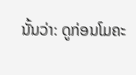ນັ້ນວ່າ: ດູກ່ອນໂມຄະ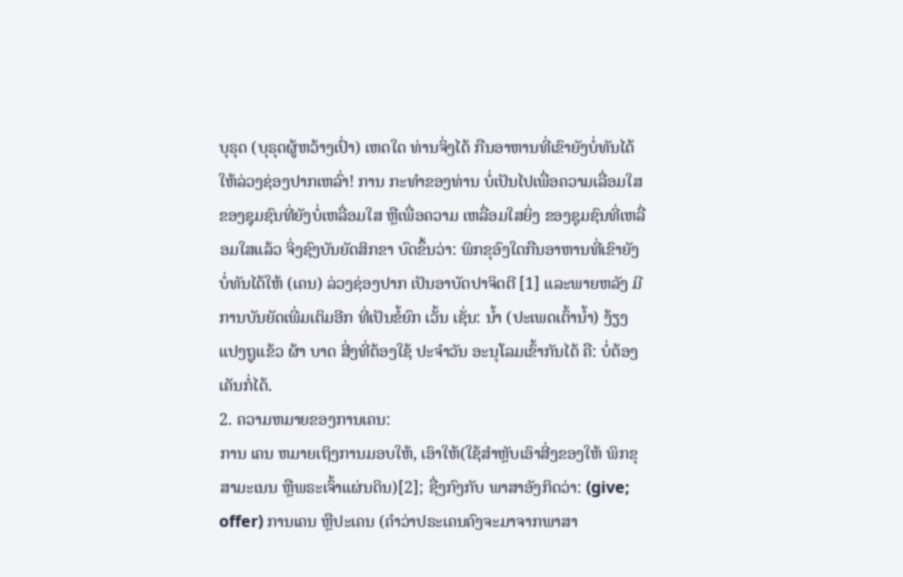ບຸຣຸດ (ບຸຣຸດຜູ້ຫວ້າງເປົ່າ) ເຫດໃດ ທ່ານຈິ່ງໄດ້ ກືນອາຫານທີ່ເຂົາຍັງບໍ່ທັນໄດ້ ໃຫ້ລ່ວງຊ່ອງປາກເຫລົ່າ! ການ ກະທຳຂອງທ່ານ ບໍ່ເປັນໄປເພື່ອຄວາມເລື່ອມໃສ ຂອງຊຸມຊົນທີ່ຍັງບໍ່ເຫລື່ອມໃສ ຫຼືເພື່ອຄວາມ ເຫລື່ອມໃສຍິ່ງ ຂອງຊຸມຊົນທີ່ເຫລື່ອມໃສແລ້ວ ຈິ່ງຊົງບັນຍັດສິກຂາ ບົດຂຶ້ນວ່າ: ພິກຂຸອົງໃດກືນອາຫານທີ່ເຂົາຍັງບໍ່ທັນໄດ້ໃຫ້ (ເຄນ) ລ່ວງຊ່ອງປາກ ເປັນອາບັດປາຈິດຕີ [1] ແລະພາຍຫລັງ ມີການບັນຍັດເພີ່ມເຕິມອີກ ທີ່ເປັນຂໍ້ຍົກ ເວັ້ນ ເຊັ່ນ: ນ້ຳ (ປະເພດເຕົ້ານ້ຳ) ງ້ຽງ ແປງຖູແຂ້ວ ຜ້າ ບາດ ສີ່ງທີ່ຕ້ອງໃຊ້ ປະຈຳວັນ ອະນຸໂລມເຂົ້າກັນໄດ້ ຄື: ບໍ່ຕ້ອງເຄັນກໍ່ໄດ້.
2. ຄວາມຫມາຍຂອງການເຄນ:
ການ ເຄນ ຫມາຍເຖິງການມອບໃຫ້, ເອົາໃຫ້(ໃຊ້ສຳຫຼັບເອົາສີ່ງຂອງໃຫ້ ພິກຂຸສາມະເນນ ຫຼືພຣະເຈົ້າແຜ່ນດິນ)[2]; ຊື່ງກົງກັບ ພາສາອັງກິດວ່າ: (give; offer) ການເຄນ ຫຼືປະເຄນ (ຄຳວ່າປຣະເຄນຄົງຈະມາຈາກພາສາ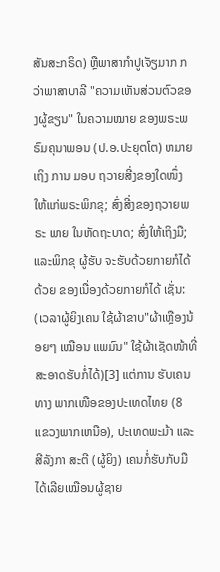ສັນສະກຣິດ) ຫຼືພາສາກຳປູເຈັຽມາກ ກວ່າພາສາບາລີ "ຄວາມເຫັນສ່ວນຕົວຂອງຜູ້ຂຽນ" ໃນຄວາມໝາຍ ຂອງພຣະພຣົມຄຸນາພອນ (ປ.ອ.ປະຍຸຕໂຕ) ຫມາຍເຖິງ ການ ມອບ ຖວາຍສີ່ງຂອງໃດໜຶ່ງ ໃຫ້ແກ່ພຣະພິກຂຸ; ສົ່ງສີ່ງຂອງຖວາຍພຣະ ພາຍ ໃນຫັດຖະບາດ; ສົ່ງໃຫ້ເຖິງມື; ແລະພິກຂຸ ຜູ້ຮັບ ຈະຮັບດ້ວຍກາຍກໍໄດ້ ດ້ວຍ ຂອງເນື່ອງດ້ວຍກາຍກໍໄດ້ ເຊັ່ນ: (ເວລາຜູ້ຍິງເຄນ ໃຊ້ຜ້າຂາບ"ຜ້າເຫຼືອງນ້ອຍໆ ເໝືອນ ແພມົນ" ໃຊ້ຜ້າເຊັດໜ້າທີ່ສະອາດຮັບກໍ່ໄດ້)[3] ແຕ່ການ ຮັບເຄນທາງ ພາກເໜືອຂອງປະເທດໄທຍ (8 ແຂວງພາກເຫນືອ), ປະເທດພະມ້າ ແລະສີລັງກາ ສະຕີ (ຜູ້ຍິງ) ເຄນກໍ່ຮັບກັບມືໄດ້ເລີຍເໝືອນຜູ້ຊາຍ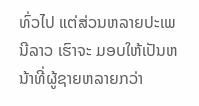ທົ່ວໄປ ແຕ່ສ່ວນຫລາຍປະເພນີລາວ ເຮົາຈະ ມອບໃຫ້ເປັນຫນ້າທີ່ຜູ້ຊາຍຫລາຍກວ່າ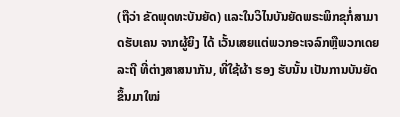(ຖືວ່າ ຂັດພຸດທະບັນຍັດ) ແລະໃນວິໄນບັນຍັດພຣະພິກຂຸກໍ່ສາມາດຮັບເຄນ ຈາກຜູ້ຍິງ ໄດ້ ເວັ້ນເສຍແຕ່ພວກອະເຈລົກຫຼືພວກເດຍລະຖີ ທີ່ຕ່າງສາສນາກັນ, ທີ່ໃຊ້ຜ້າ ຮອງ ຮັບນັ້ນ ເປັນການບັນຍັດຂຶ້ນມາໃໝ່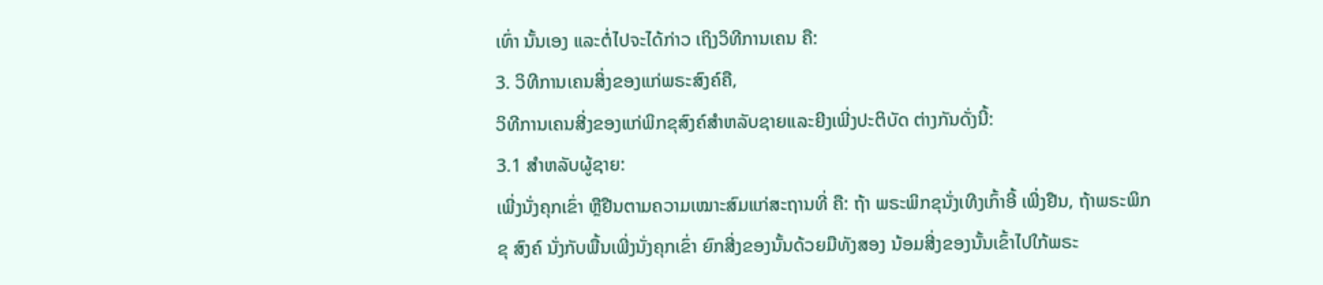ເທົ່າ ນັ້ນເອງ ແລະຕໍ່ໄປຈະໄດ້ກ່າວ ເຖິງວິທີການເຄນ ຄື:
3. ວິທີການເຄນສິ່ງຂອງແກ່ພຣະສົງຄ໌ຄື,
ວິທີການເຄນສີ່ງຂອງແກ່ພິກຂຸສົງຄ໌ສຳຫລັບຊາຍແລະຍີງເພີ່ງປະຕິບັດ ຕ່າງກັນດັ່ງນີ້:
3.1 ສໍາຫລັບຜູ້ຊາຍ:
ເພີ່ງນັ່ງຄຸກເຂົ່າ ຫຼືຢືນຕາມຄວາມເໝາະສົມແກ່ສະຖານທີ່ ຄື: ຖ້າ ພຣະພິກຂຸນັ່ງເທີງເກົ້າອີ້ ເພີ່ງຢືນ, ຖ້າພຣະພິກຂຸ ສົງຄ໌ ນັ່ງກັບພື້ນເພີ່ງນັ່ງຄຸກເຂົ່າ ຍົກສີ່ງຂອງນັ້ນດ້ວຍມືທັງສອງ ນ້ອມສີ່ງຂອງນັ້ນເຂົ້າໄປໃກ້ພຣະ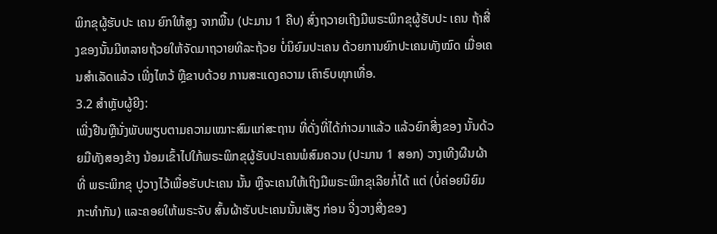ພິກຂຸຜູ້ຮັບປະ ເຄນ ຍົກໃຫ້ສູງ ຈາກພື້ນ (ປະມານ 1 ຄືບ) ສົ່ງຖວາຍເຖີງມືພຣະພິກຂຸຜູ້ຮັບປະ ເຄນ ຖ້າສີ່ງຂອງນັ້ນມີຫລາຍຖ້ວຍໃຫ້ຈັດມາຖວາຍທີລະຖ້ວຍ ບໍ່ນິຍົມປະເຄນ ດ້ວຍການຍົກປະເຄນທັງໝົດ ເມື່ອເຄນສຳເລັດແລ້ວ ເພີ່ງໄຫວ້ ຫຼືຂາບດ້ວຍ ການສະແດງຄວາມ ເຄົາຣົບທຸກເທື່ອ.
3.2 ສໍາຫຼັບຜູ້ຍີງ:
ເພີ່ງຢືນຫຼືນັ່ງພັບພຽບຕາມຄວາມເໝາະສົມແກ່ສະຖານ ທີ່ດັ່ງທີ່ໄດ້ກ່າວມາແລ້ວ ແລ້ວຍົກສີ່ງຂອງ ນັ້ນດ້ວຍມືທັງສອງຂ້າງ ນ້ອມເຂົ້າໄປໃກ້ພຣະພິກຂຸຜູ້ຮັບປະເຄນພໍສົມຄວນ (ປະມານ 1 ສອກ) ວາງເທີງຜືນຜ້າທີ່ ພຣະພິກຂຸ ປູວາງໄວ້ເພື່ອຮັບປະເຄນ ນັ້ນ ຫຼືຈະເຄນໃຫ້ເຖິງມືພຣະພິກຂຸເລີຍກໍ່ໄດ້ ແຕ່ (ບໍ່ຄ່ອຍນິຍົມກະທຳກັນ) ແລະຄອຍໃຫ້ພຣະຈັບ ສົ້ນຜ້າຮັບປະເຄນນັ້ນເສັຽ ກ່ອນ ຈີ່ງວາງສີ່ງຂອງ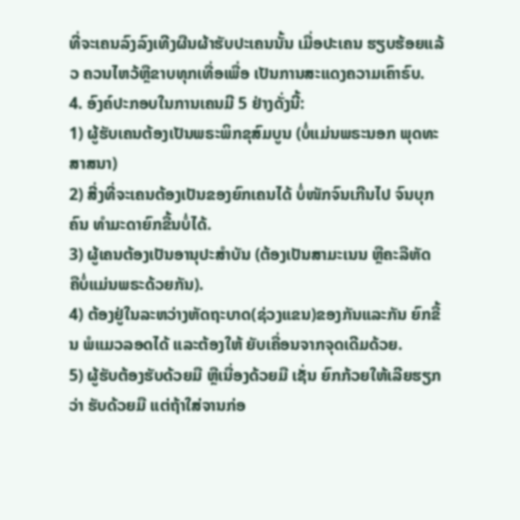ທີ່ຈະເຄນລົງລົງເທີງຜືນຜ້າຮັບປະເຄນນັ້ນ ເມື່ອປະເຄນ ຮຽບຮ້ອຍແລ້ວ ຄວນໄຫວ້ຫຼືຂາບທຸກເທື່ອເພື່ອ ເປັນການສະແດງຄວາມເຄົາຣົບ.
4. ອົງຄ໌ປະກອບໃນການເຄນມີ 5 ຢ່າງດັ່ງນີ້:
1) ຜູ້ຮັບເຄນຕ້ອງເປັນພຣະພິກຂຸສົມບູນ (ບໍ່ແມ່ນພຣະນອກ ພຸດທະສາສນາ)
2) ສີ່ງທີ່ຈະເຄນຕ້ອງເປັນຂອງຍົກເຄນໄດ້ ບໍ່ໜັກຈົນເກີນໄປ ຈົນບຸກຄົນ ທຳມະດາຍົກຂື້ນບໍ່ໄດ້.
3) ຜູ້ເຄນຕ້ອງເປັນອານຸປະສໍາບັນ (ຕ້ອງເປັນສາມະເນນ ຫຼືຄະລືຫັດ ຄືບໍ່ແມ່ນພຣະດ້ວຍກັນ).
4) ຕ້ອງຢູ່ໃນລະຫວ່າງຫັດຖະບາດ(ຊ່ວງແຂນ)ຂອງກັນແລະກັນ ຍົກຂື້ນ ພໍແມວລອດໄດ້ ແລະຕ້ອງໃຫ້ ຍັບເຄື່ອນຈາກຈຸດເດີມດ້ວຍ.
5) ຜູ້ຮັບຕ້ອງຮັບດ້ວຍມື ຫຼືເນື່ອງດ້ວຍມື ເຊັ່ນ ຍົກກ້ວຍໃຫ້ເລີຍຮຽກວ່າ ຮັບດ້ວຍມື ແຕ່ຖ້າໃສ່ຈານກ່ອ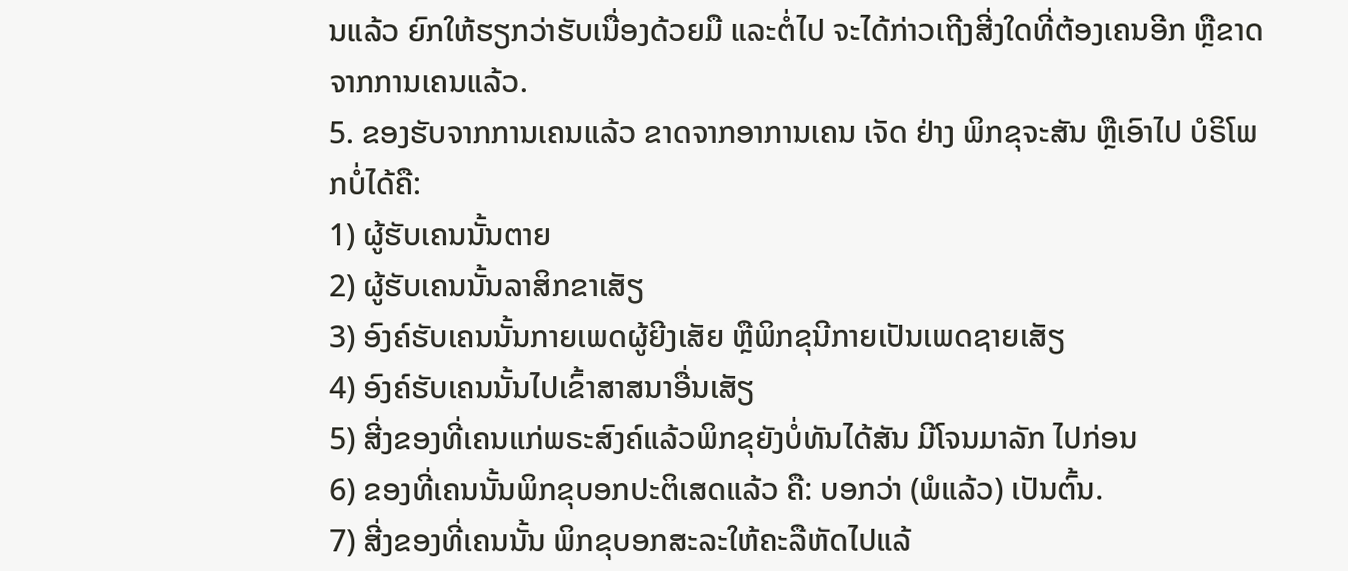ນແລ້ວ ຍົກໃຫ້ຮຽກວ່າຮັບເນື່ອງດ້ວຍມື ແລະຕໍ່ໄປ ຈະໄດ້ກ່າວເຖີງສີ່ງໃດທີ່ຕ້ອງເຄນອີກ ຫຼືຂາດຈາກການເຄນແລ້ວ.
5. ຂອງຮັບຈາກການເຄນແລ້ວ ຂາດຈາກອາການເຄນ ເຈັດ ຢ່າງ ພິກຂຸຈະສັນ ຫຼືເອົາໄປ ບໍຣິໂພກບໍ່ໄດ້ຄື:
1) ຜູ້ຮັບເຄນນັ້ນຕາຍ
2) ຜູ້ຮັບເຄນນັ້ນລາສິກຂາເສັຽ
3) ອົງຄ໌ຮັບເຄນນັ້ນກາຍເພດຜູ້ຍີງເສັຍ ຫຼືພິກຂຸນີກາຍເປັນເພດຊາຍເສັຽ
4) ອົງຄ໌ຮັບເຄນນັ້ນໄປເຂົ້າສາສນາອື່ນເສັຽ
5) ສີ່ງຂອງທີ່ເຄນແກ່ພຣະສົງຄ໌ແລ້ວພິກຂຸຍັງບໍ່ທັນໄດ້ສັນ ມີໂຈນມາລັກ ໄປກ່ອນ
6) ຂອງທີ່ເຄນນັ້ນພິກຂຸບອກປະຕິເສດແລ້ວ ຄື: ບອກວ່າ (ພໍແລ້ວ) ເປັນຕົ້ນ.
7) ສີ່ງຂອງທີ່ເຄນນັ້ນ ພິກຂຸບອກສະລະໃຫ້ຄະລືຫັດໄປແລ້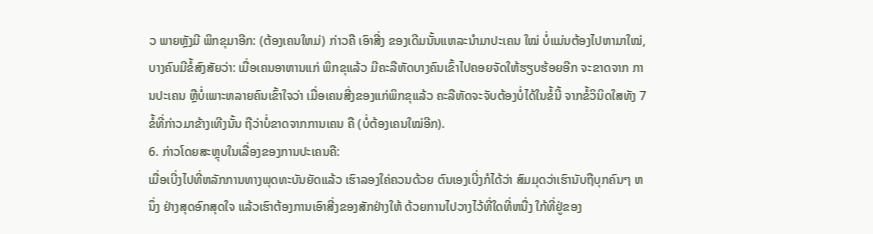ວ ພາຍຫຼັງມີ ພິກຂຸມາອີກ: (ຕ້ອງເຄນໃຫມ່) ກ່າວຄື ເອົາສີ່ງ ຂອງເດີມນັ້ນແຫລະນຳມາປະເຄນ ໃໝ່ ບໍ່ແມ່ນຕ້ອງໄປຫາມາໃໝ່, ບາງຄົນມີຂໍ້ສົງສັຍວ່າ: ເມື່ອເຄນອາຫານແກ່ ພິກຂຸແລ້ວ ມີຄະລືຫັດບາງຄົນເຂົ້າໄປຄອຍຈັດໃຫ້ຮຽບຮ້ອຍອີກ ຈະຂາດຈາກ ການປະເຄນ ຫຼືບໍ່ເພາະຫລາຍຄົນເຂົ້າໃຈວ່າ ເມື່ອເຄນສີ່ງຂອງແກ່ພິກຂຸແລ້ວ ຄະລືຫັດຈະຈັບຕ້ອງບໍ່ໄດ້ໃນຂໍ້ນີ້ ຈາກຂໍ້ວິນິດໃສທັງ 7 ຂໍ້ທີ່ກ່າວມາຂ້າງເທີງນັ້ນ ຖືວ່າບໍ່ຂາດຈາກການເຄນ ຄື (ບໍ່ຕ້ອງເຄນໃໝ່ອີກ).
6. ກ່າວໂດຍສະຫຼຸບໃນເລື່ອງຂອງການປະເຄນຄື:
ເມື່ອເບີ່ງໄປທີ່ຫລັກການທາງພຸດທະບັນຍັດແລ້ວ ເຮົາລອງໃຄ່ຄວນດ້ວຍ ຕົນເອງເບີ່ງກໍໄດ້ວ່າ ສົມມຸດວ່າເຮົານັບຖືບຸກຄົນໆ ຫນຶ່ງ ຢ່າງສຸດອົກສຸດໃຈ ແລ້ວເຮົາຕ້ອງການເອົາສີ່ງຂອງສັກຢ່າງໃຫ້ ດ້ວຍການໄປວາງໄວ້ທີ່ໃດທີ່ຫນື່ງ ໃກ້ທີ່ຢູ່ຂອງ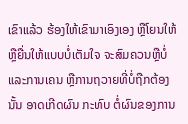ເຂົາແລ້ວ ຮ້ອງໃຫ້ເຂົາມາເອົງເອງ ຫຼືໂຍນໃຫ້ ຫຼືຍື່ນໃຫ້ແບບບໍ່ເຕັມໃຈ ຈະສົມຄວນຫຼືບໍ່ ແລະການເຄນ ຫຼືການຖວາຍທີ່ບໍ່ຖືກຕ້ອງນັ້ນ ອາດເກີດຜົນ ກະທົບ ຕໍ່ຜົນຂອງການ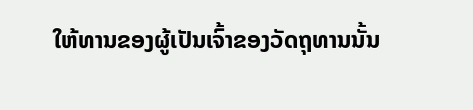ໃຫ້ທານຂອງຜູ້ເປັນເຈົ້າຂອງວັດຖຸທານນັ້ນ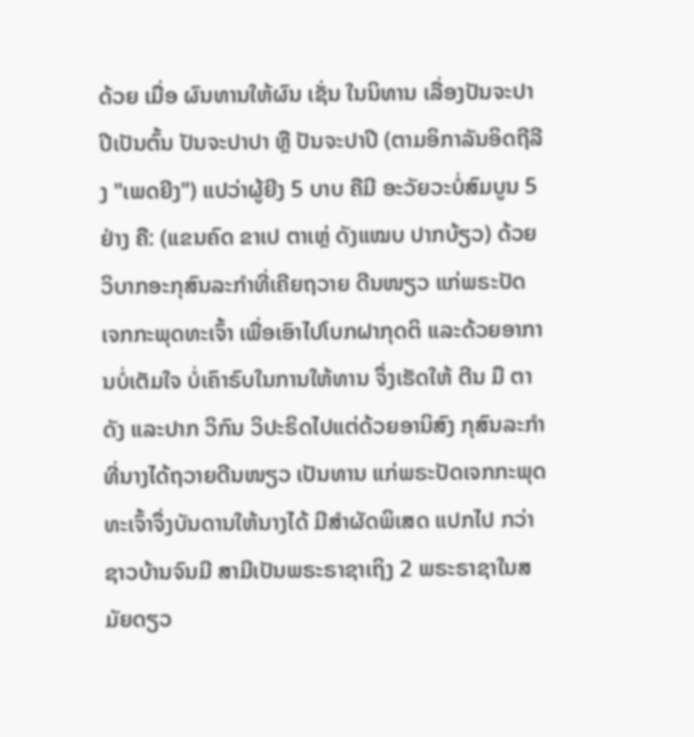ດ້ວຍ ເມື່ອ ຜົນທານໃຫ້ຜົນ ເຊັ່ນ ໃນນິທານ ເລື່ອງປັນຈະປາປີເປັນຕົ້ນ ປັນຈະປາປາ ຫຼື ປັນຈະປາປີ (ຕາມອິກາລັນອິດຖີລີງ "ເພດຍີງ") ແປວ່າຜູ້ຍີງ 5 ບາບ ຄືມີ ອະວັຍວະບໍ່ສົມບູນ 5 ຢ່າງ ຄື: (ແຂນຄົດ ຂາເປ ຕາເຫຼ່ ດັງແໝບ ປາກບ້ຽວ) ດ້ວຍວິບາກອະກຸສົນລະກໍາທີ່ເຄີຍຖວາຍ ດີນໜຽວ ແກ່ພຣະປັດ ເຈກກະພຸດທະເຈົ້າ ເພື່ອເອົາໄປໂບກຝາກຸດຕິ ແລະດ້ວຍອາການບໍ່ເຕັມໃຈ ບໍ່ເຄົາຣົບໃນການໃຫ້ທານ ຈຶ່ງເຮັດໃຫ້ ຕີນ ມື ຕາ ດັງ ແລະປາກ ວິກົນ ວິປະຣິດໄປແຕ່ດ້ວຍອານິສົງ ກຸສົນລະກຳ ທີ່ນາງໄດ້ຖວາຍດີນໜຽວ ເປັນທານ ແກ່ພຣະປັດເຈກກະພຸດທະເຈົ້າຈຶ່ງບັນດານໃຫ້ນາງໄດ້ ມີສຳຜັດພິເສດ ແປກໄປ ກວ່າຊາວບ້ານຈົນມີ ສາມີເປັນພຣະຣາຊາເຖິງ 2 ພຣະຣາຊາໃນສມັຍດຽວ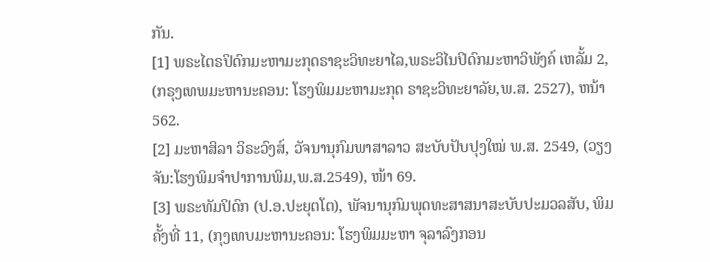ກັນ.
[1] ພຣະໄຕຣປິດົກມະຫາມະກຸດຣາຊະວິທະຍາໄລ,ພຣະວິໄນປິດົກມະຫາວິພັງຄ໌ ເຫລັ້ມ 2, (ກຣຸງເທພມະຫານະຄອນ: ໂຮງພິມມະຫາມະກຸດ ຣາຊະວິທະຍາລັຍ,ພ.ສ. 2527), ຫນ້າ 562.
[2] ມະຫາສິລາ ວິຣະວົງສ໌, ວັຈນານຸກົມພາສາລາວ ສະບັບປັບປຸງໃໝ່ ພ.ສ. 2549, (ວຽງຈັນ:ໂຮງພິມຈຳປາການພິມ,ພ.ສ.2549), ໜ້າ 69.
[3] ພຣະທັມປິດົກ (ປ.ອ.ປະຍຸຕໂຕ), ພັຈນານຸກົມພຸດທະສາສນາສະບັບປະມວລສັບ, ພິມຄັ້ງທີ່ 11, (ກຸງເທບມະຫານະຄອນ: ໂຮງພິມມະຫາ ຈຸລາລົງກອນ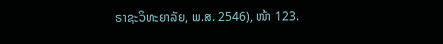ຣາຊະວິທະຍາລັຍ, ພ.ສ. 2546), ໜ້າ 123.